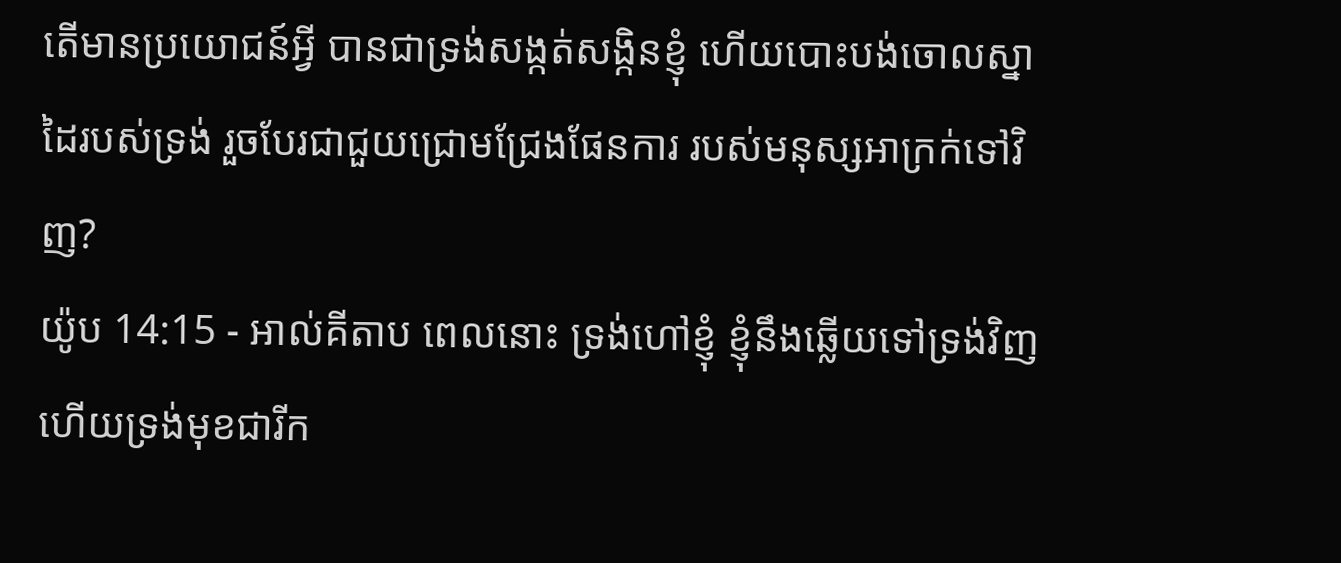តើមានប្រយោជន៍អ្វី បានជាទ្រង់សង្កត់សង្កិនខ្ញុំ ហើយបោះបង់ចោលស្នាដៃរបស់ទ្រង់ រួចបែរជាជួយជ្រោមជ្រែងផែនការ របស់មនុស្សអាក្រក់ទៅវិញ?
យ៉ូប 14:15 - អាល់គីតាប ពេលនោះ ទ្រង់ហៅខ្ញុំ ខ្ញុំនឹងឆ្លើយទៅទ្រង់វិញ ហើយទ្រង់មុខជារីក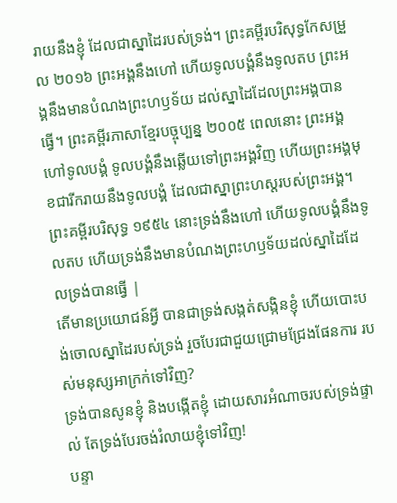រាយនឹងខ្ញុំ ដែលជាស្នាដៃរបស់ទ្រង់។ ព្រះគម្ពីរបរិសុទ្ធកែសម្រួល ២០១៦ ព្រះអង្គនឹងហៅ ហើយទូលបង្គំនឹងទូលតប ព្រះអង្គនឹងមានបំណងព្រះហឫទ័យ ដល់ស្នាដៃដែលព្រះអង្គបានធ្វើ។ ព្រះគម្ពីរភាសាខ្មែរបច្ចុប្បន្ន ២០០៥ ពេលនោះ ព្រះអង្គហៅទូលបង្គំ ទូលបង្គំនឹងឆ្លើយទៅព្រះអង្គវិញ ហើយព្រះអង្គមុខជារីករាយនឹងទូលបង្គំ ដែលជាស្នាព្រះហស្ដរបស់ព្រះអង្គ។ ព្រះគម្ពីរបរិសុទ្ធ ១៩៥៤ នោះទ្រង់នឹងហៅ ហើយទូលបង្គំនឹងទូលតប ហើយទ្រង់នឹងមានបំណងព្រះហឫទ័យដល់ស្នាដៃដែលទ្រង់បានធ្វើ |
តើមានប្រយោជន៍អ្វី បានជាទ្រង់សង្កត់សង្កិនខ្ញុំ ហើយបោះបង់ចោលស្នាដៃរបស់ទ្រង់ រួចបែរជាជួយជ្រោមជ្រែងផែនការ របស់មនុស្សអាក្រក់ទៅវិញ?
ទ្រង់បានសូនខ្ញុំ និងបង្កើតខ្ញុំ ដោយសារអំណាចរបស់ទ្រង់ផ្ទាល់ តែទ្រង់បែរចង់រំលាយខ្ញុំទៅវិញ!
បន្ទា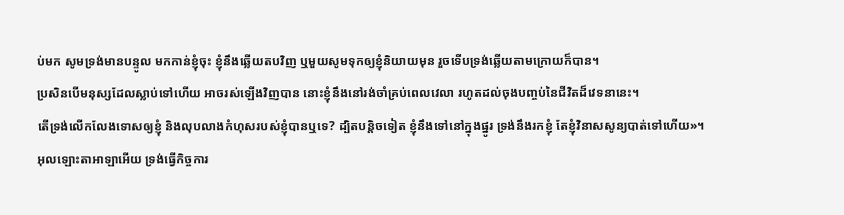ប់មក សូមទ្រង់មានបន្ទូល មកកាន់ខ្ញុំចុះ ខ្ញុំនឹងឆ្លើយតបវិញ ឬមួយសូមទុកឲ្យខ្ញុំនិយាយមុន រួចទើបទ្រង់ឆ្លើយតាមក្រោយក៏បាន។
ប្រសិនបើមនុស្សដែលស្លាប់ទៅហើយ អាចរស់ឡើងវិញបាន នោះខ្ញុំនឹងនៅរង់ចាំគ្រប់ពេលវេលា រហូតដល់ចុងបញ្ចប់នៃជីវិតដ៏វេទនានេះ។
តើទ្រង់លើកលែងទោសឲ្យខ្ញុំ និងលុបលាងកំហុសរបស់ខ្ញុំបានឬទេ? ដ្បិតបន្តិចទៀត ខ្ញុំនឹងទៅនៅក្នុងផ្នូរ ទ្រង់នឹងរកខ្ញុំ តែខ្ញុំវិនាសសូន្យបាត់ទៅហើយ»។
អុលឡោះតាអាឡាអើយ ទ្រង់ធ្វើកិច្ចការ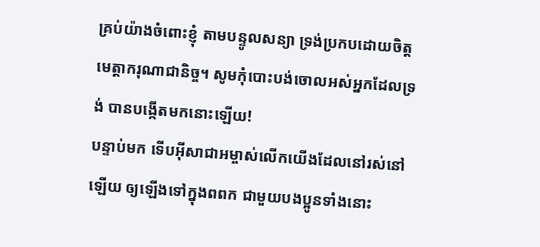គ្រប់យ៉ាងចំពោះខ្ញុំ តាមបន្ទូលសន្យា ទ្រង់ប្រកបដោយចិត្ត មេត្តាករុណាជានិច្ច។ សូមកុំបោះបង់ចោលអស់អ្នកដែលទ្រង់ បានបង្កើតមកនោះឡើយ!
បន្ទាប់មក ទើបអ៊ីសាជាអម្ចាស់លើកយើងដែលនៅរស់នៅឡើយ ឲ្យឡើងទៅក្នុងពពក ជាមួយបងប្អូនទាំងនោះ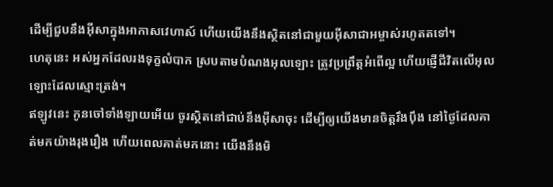ដើម្បីជួបនឹងអ៊ីសាក្នុងអាកាសវេហាស៍ ហើយយើងនឹងស្ថិតនៅជាមួយអ៊ីសាជាអម្ចាស់រហូតតទៅ។
ហេតុនេះ អស់អ្នកដែលរងទុក្ខលំបាក ស្របតាមបំណងអុលឡោះ ត្រូវប្រព្រឹត្ដអំពើល្អ ហើយផ្ញើជីវិតលើអុលឡោះដែលស្មោះត្រង់។
ឥឡូវនេះ កូនចៅទាំងឡាយអើយ ចូរស្ថិតនៅជាប់នឹងអ៊ីសាចុះ ដើម្បីឲ្យយើងមានចិត្ដរឹងប៉ឹង នៅថ្ងៃដែលគាត់មកយ៉ាងរុងរឿង ហើយពេលគាត់មកនោះ យើងនឹងមិ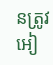នត្រូវអៀ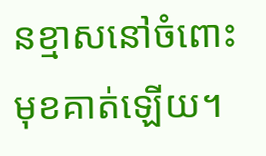នខ្មាសនៅចំពោះមុខគាត់ឡើយ។